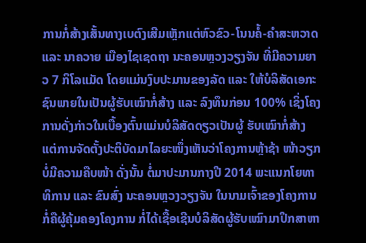ການກໍ່ສ້າງເສັ້ນທາງເບຕົງເສີມເຫຼັກແຕ່ຫົວຂົວ-ໂນນຄໍ້-ຄຳສະຫວາດ ແລະ ນາຄວາຍ ເມືອງໄຊເຊດຖາ ນະຄອນຫຼວງວຽງຈັນ ທີ່ມີຄວາມຍາວ 7 ກິໂລແມັດ ໂດຍແມ່ນງົບປະມານຂອງລັດ ແລະ ໃຫ້ບໍລິສັດເອກະຊົນພາຍໃນເປັນຜູ້ຮັບເໝົາກໍ່ສ້າງ ແລະ ລົງທຶນກ່ອນ 100% ເຊິ່ງໂຄງການດັ່ງກ່າວໃນເບື້ອງຕົ້ນແມ່ນບໍລິສັດດຽວເປັນຜູ້ ຮັບເໝົາກໍ່ສ້າງ ແຕ່ການຈັດຕັ້ງປະຕິບັດມາໄລຍະໜຶ່ງເຫັນວ່າໂຄງການຫຼ້າຊ້າ ໜ້າວຽກບໍ່ມີຄວາມຄືບໜ້າ ດັ່ງນັ້ນ ຕໍ່ມາປະມານກາງປີ 2014 ພະແນກໂຍທາທິການ ແລະ ຂົນສົ່ງ ນະຄອນຫຼວງວຽງຈັນ ໃນນາມເຈົ້າຂອງໂຄງການ ກໍ່ຄືຜູ້ຄຸ້ມຄອງໂຄງການ ກໍ່ໄດ້ເຊື້ອເຊີນບໍລິສັດຜູ້ຮັບເໝົາມາປຶກສາຫາ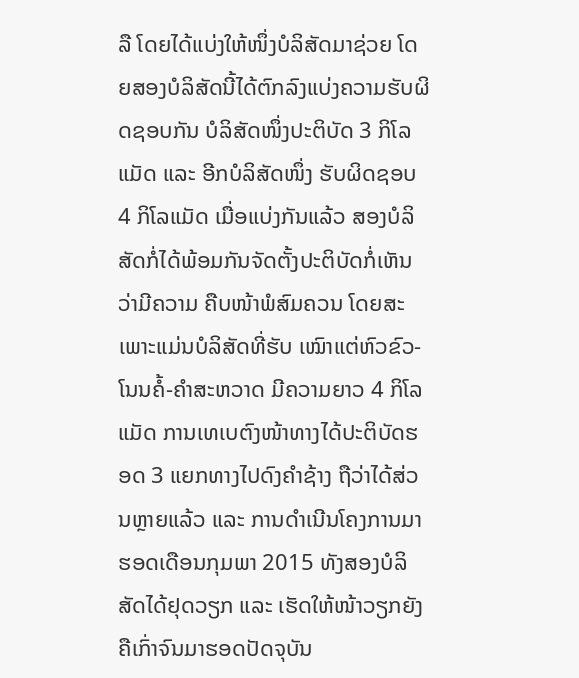ລື ໂດຍໄດ້ແບ່ງໃຫ້ໜຶ່ງບໍລິສັດມາຊ່ວຍ ໂດຍສອງບໍລິສັດນີ້ໄດ້ຕົກລົງແບ່ງຄວາມຮັບຜິດຊອບກັນ ບໍລິສັດໜຶ່ງປະຕິບັດ 3 ກິໂລແມັດ ແລະ ອີກບໍລິສັດໜຶ່ງ ຮັບຜິດຊອບ 4 ກິໂລແມັດ ເມື່ອແບ່ງກັນແລ້ວ ສອງບໍລິສັດກໍ່ໄດ້ພ້ອມກັນຈັດຕັ້ງປະຕິບັດກໍ່ເຫັນວ່າມີຄວາມ ຄືບໜ້າພໍສົມຄວນ ໂດຍສະເພາະແມ່ນບໍລິສັດທີ່ຮັບ ເໝົາແຕ່ຫົວຂົວ-ໂນນຄໍ້-ຄຳສະຫວາດ ມີຄວາມຍາວ 4 ກິໂລແມັດ ການເທເບຕົງໜ້າທາງໄດ້ປະຕິບັດຮອດ 3 ແຍກທາງໄປດົງຄຳຊ້າງ ຖືວ່າໄດ້ສ່ວນຫຼາຍແລ້ວ ແລະ ການດຳເນີນໂຄງການມາຮອດເດືອນກຸມພາ 2015 ທັງສອງບໍລິສັດໄດ້ຢຸດວຽກ ແລະ ເຮັດໃຫ້ໜ້າວຽກຍັງຄືເກົ່າຈົນມາຮອດປັດຈຸບັນ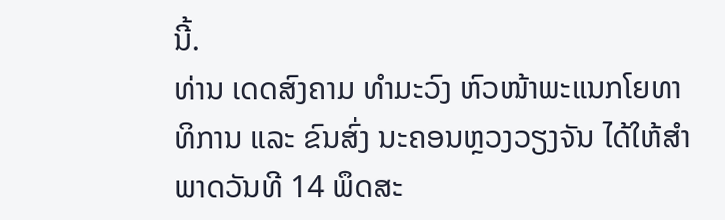ນີ້.
ທ່ານ ເດດສົງຄາມ ທຳມະວົງ ຫົວໜ້າພະແນກໂຍທາທິການ ແລະ ຂົນສົ່ງ ນະຄອນຫຼວງວຽງຈັນ ໄດ້ໃຫ້ສຳພາດວັນທີ 14 ພຶດສະ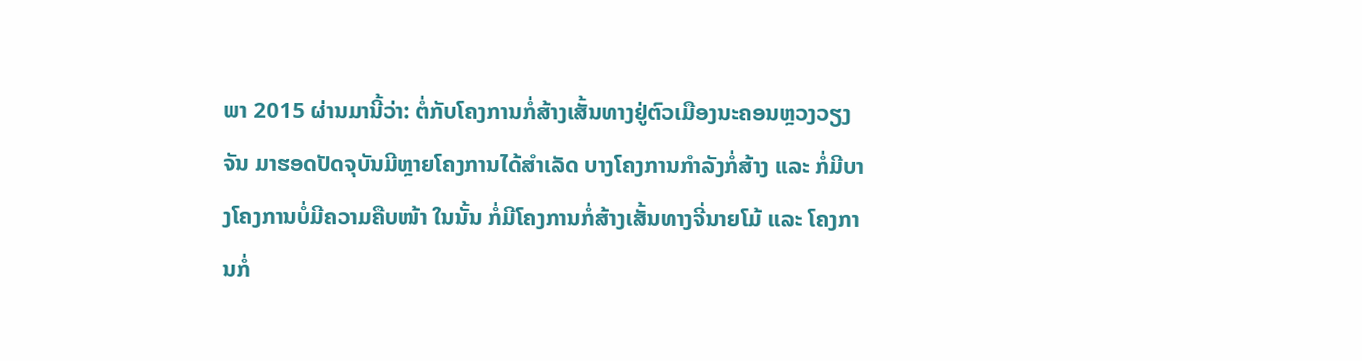ພາ 2015 ຜ່ານມານີ້ວ່າ: ຕໍ່ກັບໂຄງການກໍ່ສ້າງເສັ້ນທາງຢູ່ຕົວເມືອງນະຄອນຫຼວງວຽງຈັນ ມາຮອດປັດຈຸບັນມີຫຼາຍໂຄງການໄດ້ສຳເລັດ ບາງໂຄງການກຳລັງກໍ່ສ້າງ ແລະ ກໍ່ມີບາງໂຄງການບໍ່ມີຄວາມຄືບໜ້າ ໃນນັ້ນ ກໍ່ມີໂຄງການກໍ່ສ້າງເສັ້ນທາງຈີ່ນາຍໂມ້ ແລະ ໂຄງການກໍ່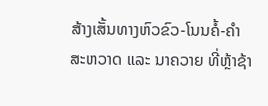ສ້າງເສັ້ນທາງຫົວຂົວ-ໂນນຄໍ້-ຄຳສະຫວາດ ແລະ ນາຄວາຍ ທີ່ຫຼ້າຊ້າ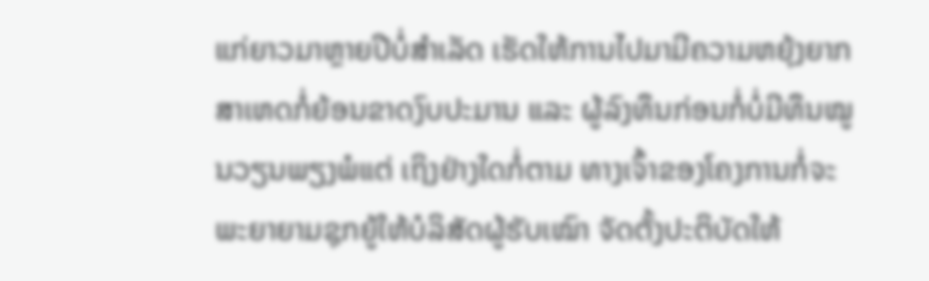ແກ່ຍາວມາຫຼາຍປີບໍ່ສຳເລັດ ເຮັດໃຫ້ການໄປມາມີຄວາມຫຍຸ້ງຍາກ ສາເຫດກໍ່ຍ້ອນຂາດງົບປະມານ ແລະ ຜູ້ລົງທຶນກ່ອນກໍ່ບໍ່ມີທຶນໝູນວຽນພຽງພໍແຕ່ ເຖິງຢ່າງໃດກໍ່ຕາມ ທາງເຈົ້າຂອງໂຄງການກໍ່ຈະພະຍາຍາມຊຸກຍູ້ໃຫ້ບໍລິສັດຜູ້ຮັບເໝົາ ຈັດຕັ້ງປະຕິບັດໃຫ້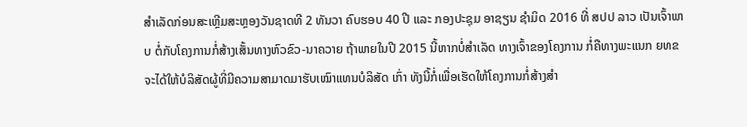ສຳເລັດກ່ອນສະເຫຼີມສະຫຼອງວັນຊາດທີ 2 ທັນວາ ຄົບຮອບ 40 ປີ ແລະ ກອງປະຊຸມ ອາຊຽນ ຊຳມິດ 2016 ທີ່ ສປປ ລາວ ເປັນເຈົ້າພາບ ຕໍ່ກັບໂຄງການກໍ່ສ້າງເສັ້ນທາງຫົວຂົວ-ນາຄວາຍ ຖ້າພາຍໃນປີ 2015 ນີ້ຫາກບໍ່ສຳເລັດ ທາງເຈົ້າຂອງໂຄງການ ກໍ່ຄືທາງພະແນກ ຍທຂ ຈະໄດ້ໃຫ້ບໍລິສັດຜູ້ທີ່ມີຄວາມສາມາດມາຮັບເໝົາແທນບໍລິສັດ ເກົ່າ ທັງນີ້ກໍ່ເພື່ອເຮັດໃຫ້ໂຄງການກໍ່ສ້າງສຳ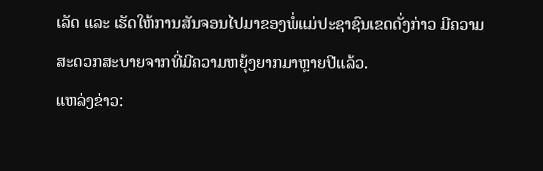ເລັດ ແລະ ເຮັດໃຫ້ການສັນຈອນໄປມາຂອງພໍ່ແມ່ປະຊາຊົນເຂດດັ່ງກ່າວ ມີຄວາມສະດວກສະບາຍຈາກທີ່ມີຄວາມຫຍຸ້ງຍາກມາຫຼາຍປີແລ້ວ.
ແຫລ່ງຂ່າວ: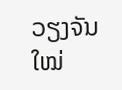ວຽງຈັນໃໝ່